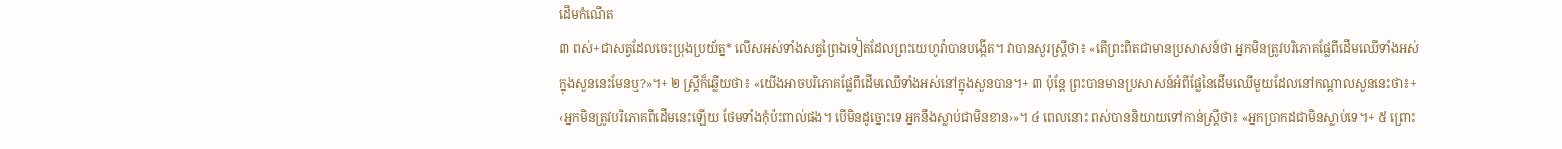ដើមកំណើត
៣ ពស់+ជាសត្វដែលចេះប្រុងប្រយ័ត្ន* លើសអស់ទាំងសត្វព្រៃឯទៀតដែលព្រះយេហូវ៉ាបានបង្កើត។ វាបានសួរស្ត្រីថា៖ «តើព្រះពិតជាមានប្រសាសន៍ថា អ្នកមិនត្រូវបរិភោគផ្លែពីដើមឈើទាំងអស់ក្នុងសួននេះមែនឬ?»។+ ២ ស្ត្រីក៏ឆ្លើយថា៖ «យើងអាចបរិភោគផ្លែពីដើមឈើទាំងអស់នៅក្នុងសួនបាន។+ ៣ ប៉ុន្តែ ព្រះបានមានប្រសាសន៍អំពីផ្លែនៃដើមឈើមួយដែលនៅកណ្ដាលសួននេះថា៖+ ‹អ្នកមិនត្រូវបរិភោគពីដើមនេះឡើយ ថែមទាំងកុំប៉ះពាល់ផង។ បើមិនដូច្នោះទេ អ្នកនឹងស្លាប់ជាមិនខាន›»។ ៤ ពេលនោះ ពស់បាននិយាយទៅកាន់ស្ត្រីថា៖ «អ្នកប្រាកដជាមិនស្លាប់ទេ។+ ៥ ព្រោះ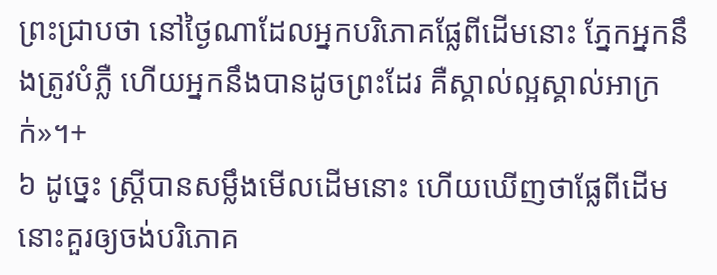ព្រះជ្រាបថា នៅថ្ងៃណាដែលអ្នកបរិភោគផ្លែពីដើមនោះ ភ្នែកអ្នកនឹងត្រូវបំភ្លឺ ហើយអ្នកនឹងបានដូចព្រះដែរ គឺស្គាល់ល្អស្គាល់អាក្រក់»។+
៦ ដូច្នេះ ស្ត្រីបានសម្លឹងមើលដើមនោះ ហើយឃើញថាផ្លែពីដើមនោះគួរឲ្យចង់បរិភោគ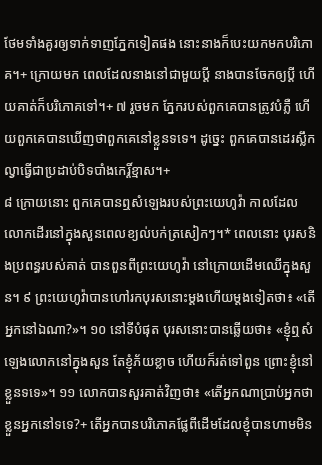ថែមទាំងគួរឲ្យទាក់ទាញភ្នែកទៀតផង នោះនាងក៏បេះយកមកបរិភោគ។+ ក្រោយមក ពេលដែលនាងនៅជាមួយប្ដី នាងបានចែកឲ្យប្ដី ហើយគាត់ក៏បរិភោគទៅ។+ ៧ រួចមក ភ្នែករបស់ពួកគេបានត្រូវបំភ្លឺ ហើយពួកគេបានឃើញថាពួកគេនៅខ្លួនទទេ។ ដូច្នេះ ពួកគេបានដេរស្លឹកល្វាធ្វើជាប្រដាប់បិទបាំងកេរ្តិ៍ខ្មាស។+
៨ ក្រោយនោះ ពួកគេបានឮសំឡេងរបស់ព្រះយេហូវ៉ា កាលដែលលោកដើរនៅក្នុងសួនពេលខ្យល់បក់ត្រសៀកៗ។* ពេលនោះ បុរសនិងប្រពន្ធរបស់គាត់ បានពួនពីព្រះយេហូវ៉ា នៅក្រោយដើមឈើក្នុងសួន។ ៩ ព្រះយេហូវ៉ាបានហៅរកបុរសនោះម្ដងហើយម្ដងទៀតថា៖ «តើអ្នកនៅឯណា?»។ ១០ នៅទីបំផុត បុរសនោះបានឆ្លើយថា៖ «ខ្ញុំឮសំឡេងលោកនៅក្នុងសួន តែខ្ញុំភ័យខ្លាច ហើយក៏រត់ទៅពួន ព្រោះខ្ញុំនៅខ្លួនទទេ»។ ១១ លោកបានសួរគាត់វិញថា៖ «តើអ្នកណាប្រាប់អ្នកថាខ្លួនអ្នកនៅទទេ?+ តើអ្នកបានបរិភោគផ្លែពីដើមដែលខ្ញុំបានហាមមិន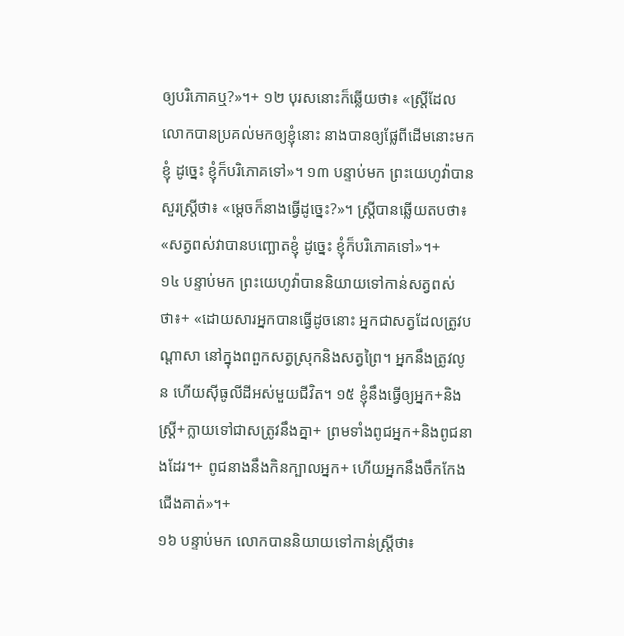ឲ្យបរិភោគឬ?»។+ ១២ បុរសនោះក៏ឆ្លើយថា៖ «ស្ត្រីដែលលោកបានប្រគល់មកឲ្យខ្ញុំនោះ នាងបានឲ្យផ្លែពីដើមនោះមកខ្ញុំ ដូច្នេះ ខ្ញុំក៏បរិភោគទៅ»។ ១៣ បន្ទាប់មក ព្រះយេហូវ៉ាបានសួរស្ត្រីថា៖ «ម្ដេចក៏នាងធ្វើដូច្នេះ?»។ ស្ត្រីបានឆ្លើយតបថា៖ «សត្វពស់វាបានបញ្ឆោតខ្ញុំ ដូច្នេះ ខ្ញុំក៏បរិភោគទៅ»។+
១៤ បន្ទាប់មក ព្រះយេហូវ៉ាបាននិយាយទៅកាន់សត្វពស់ថា៖+ «ដោយសារអ្នកបានធ្វើដូចនោះ អ្នកជាសត្វដែលត្រូវបណ្ដាសា នៅក្នុងពពួកសត្វស្រុកនិងសត្វព្រៃ។ អ្នកនឹងត្រូវលូន ហើយស៊ីធូលីដីអស់មួយជីវិត។ ១៥ ខ្ញុំនឹងធ្វើឲ្យអ្នក+និងស្ត្រី+ក្លាយទៅជាសត្រូវនឹងគ្នា+ ព្រមទាំងពូជអ្នក+និងពូជនាងដែរ។+ ពូជនាងនឹងកិនក្បាលអ្នក+ ហើយអ្នកនឹងចឹកកែងជើងគាត់»។+
១៦ បន្ទាប់មក លោកបាននិយាយទៅកាន់ស្ត្រីថា៖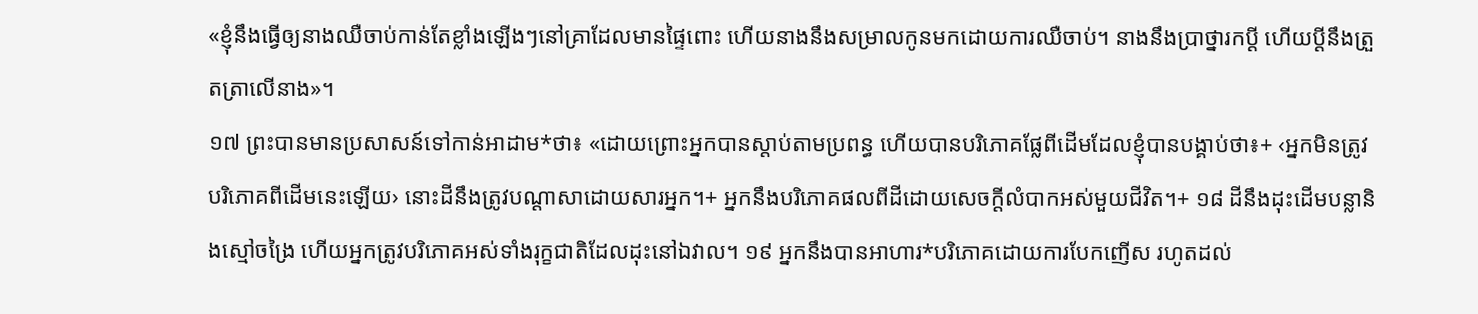«ខ្ញុំនឹងធ្វើឲ្យនាងឈឺចាប់កាន់តែខ្លាំងឡើងៗនៅគ្រាដែលមានផ្ទៃពោះ ហើយនាងនឹងសម្រាលកូនមកដោយការឈឺចាប់។ នាងនឹងប្រាថ្នារកប្ដី ហើយប្ដីនឹងត្រួតត្រាលើនាង»។
១៧ ព្រះបានមានប្រសាសន៍ទៅកាន់អាដាម*ថា៖ «ដោយព្រោះអ្នកបានស្ដាប់តាមប្រពន្ធ ហើយបានបរិភោគផ្លែពីដើមដែលខ្ញុំបានបង្គាប់ថា៖+ ‹អ្នកមិនត្រូវបរិភោគពីដើមនេះឡើយ› នោះដីនឹងត្រូវបណ្ដាសាដោយសារអ្នក។+ អ្នកនឹងបរិភោគផលពីដីដោយសេចក្ដីលំបាកអស់មួយជីវិត។+ ១៨ ដីនឹងដុះដើមបន្លានិងស្មៅចង្រៃ ហើយអ្នកត្រូវបរិភោគអស់ទាំងរុក្ខជាតិដែលដុះនៅឯវាល។ ១៩ អ្នកនឹងបានអាហារ*បរិភោគដោយការបែកញើស រហូតដល់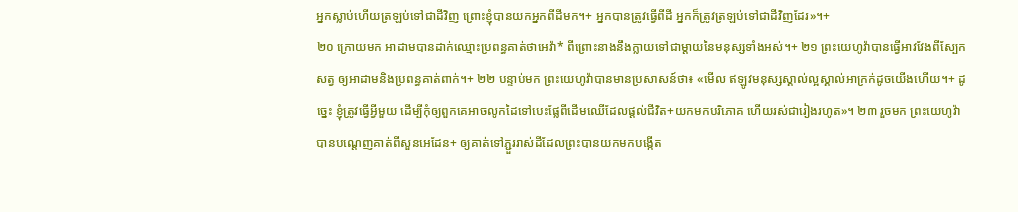អ្នកស្លាប់ហើយត្រឡប់ទៅជាដីវិញ ព្រោះខ្ញុំបានយកអ្នកពីដីមក។+ អ្នកបានត្រូវធ្វើពីដី អ្នកក៏ត្រូវត្រឡប់ទៅជាដីវិញដែរ»។+
២០ ក្រោយមក អាដាមបានដាក់ឈ្មោះប្រពន្ធគាត់ថាអេវ៉ា* ពីព្រោះនាងនឹងក្លាយទៅជាម្ដាយនៃមនុស្សទាំងអស់។+ ២១ ព្រះយេហូវ៉ាបានធ្វើអាវវែងពីស្បែកសត្វ ឲ្យអាដាមនិងប្រពន្ធគាត់ពាក់។+ ២២ បន្ទាប់មក ព្រះយេហូវ៉ាបានមានប្រសាសន៍ថា៖ «មើល ឥឡូវមនុស្សស្គាល់ល្អស្គាល់អាក្រក់ដូចយើងហើយ។+ ដូច្នេះ ខ្ញុំត្រូវធ្វើអ្វីមួយ ដើម្បីកុំឲ្យពួកគេអាចលូកដៃទៅបេះផ្លែពីដើមឈើដែលផ្ដល់ជីវិត+យកមកបរិភោគ ហើយរស់ជារៀងរហូត»។ ២៣ រួចមក ព្រះយេហូវ៉ាបានបណ្ដេញគាត់ពីសួនអេដែន+ ឲ្យគាត់ទៅភ្ជួររាស់ដីដែលព្រះបានយកមកបង្កើត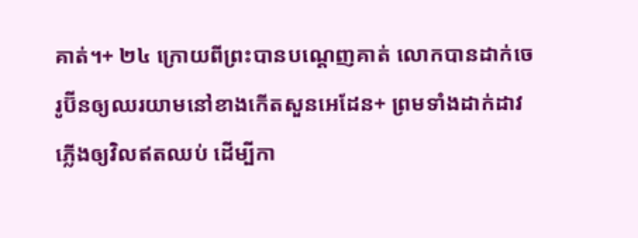គាត់។+ ២៤ ក្រោយពីព្រះបានបណ្ដេញគាត់ លោកបានដាក់ចេរូប៊ីនឲ្យឈរយាមនៅខាងកើតសួនអេដែន+ ព្រមទាំងដាក់ដាវភ្លើងឲ្យវិលឥតឈប់ ដើម្បីកា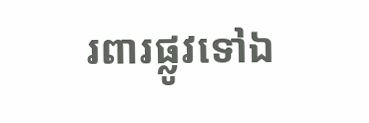រពារផ្លូវទៅឯ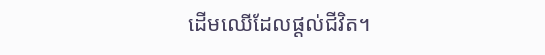ដើមឈើដែលផ្ដល់ជីវិត។